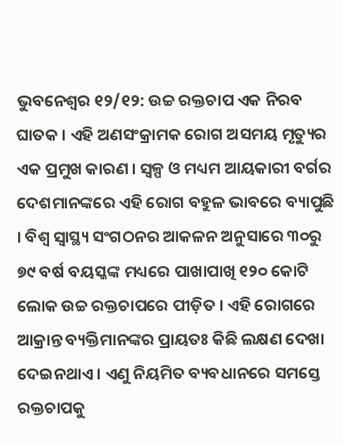ଭୁବନେଶ୍ୱର ୧୨/୧୨: ଉଚ୍ଚ ରକ୍ତଚାପ ଏକ ନିରବ ଘାତକ । ଏହି ଅଣସଂକ୍ରାମକ ରୋଗ ଅସମୟ ମୃତ୍ୟୁର ଏକ ପ୍ରମୁଖ କାରଣ । ସ୍ୱଳ୍ପ ଓ ମଧ୍ୟମ ଆୟକାରୀ ବର୍ଗର ଦେଶମାନଙ୍କରେ ଏହି ରୋଗ ବହୁଳ ଭାବରେ ବ୍ୟାପୁଛି । ବିଶ୍ୱ ସ୍ୱାସ୍ଥ୍ୟ ସଂଗଠନର ଆକଳନ ଅନୁସାରେ ୩୦ରୁ ୭୯ ବର୍ଷ ବୟସ୍କଙ୍କ ମଧ୍ୟରେ ପାଖାପାଖି ୧୨୦ କୋଟି ଲୋକ ଉଚ୍ଚ ରକ୍ତଚାପରେ ପୀଡ଼ିତ । ଏହି ରୋଗରେ ଆକ୍ରାନ୍ତ ବ୍ୟକ୍ତିମାନଙ୍କର ପ୍ରାୟତଃ କିଛି ଲକ୍ଷଣ ଦେଖା ଦେଇନଥାଏ । ଏଣୁ ନିୟମିତ ବ୍ୟବଧାନରେ ସମସ୍ତେ ରକ୍ତଚାପକୁ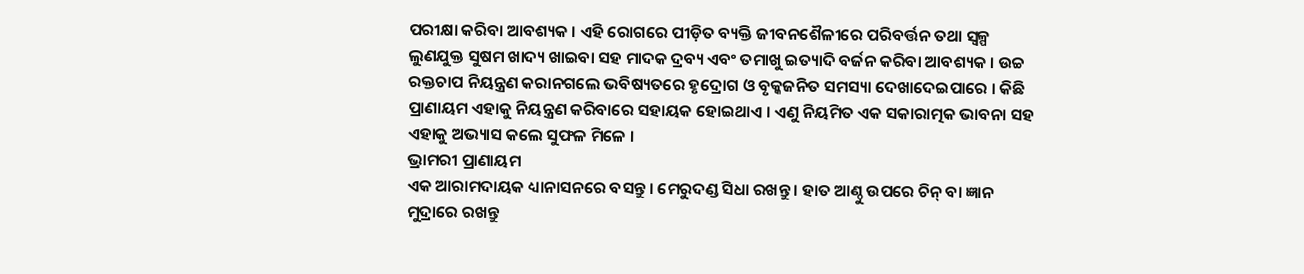ପରୀକ୍ଷା କରିବା ଆବଶ୍ୟକ । ଏହି ରୋଗରେ ପୀଡ଼ିତ ବ୍ୟକ୍ତି ଜୀବନଶୈଳୀରେ ପରିବର୍ତ୍ତନ ତଥା ସ୍ୱଳ୍ପ ଲୁଣଯୁକ୍ତ ସୁଷମ ଖାଦ୍ୟ ଖାଇବା ସହ ମାଦକ ଦ୍ରବ୍ୟ ଏବଂ ତମାଖୁ ଇତ୍ୟାଦି ବର୍ଜନ କରିବା ଆବଶ୍ୟକ । ଉଚ୍ଚ ରକ୍ତଚାପ ନିୟନ୍ତ୍ରଣ କରାନଗଲେ ଭବିଷ୍ୟତରେ ହୃଦ୍ରୋଗ ଓ ବୃକ୍କଜନିତ ସମସ୍ୟା ଦେଖାଦେଇପାରେ । କିଛି ପ୍ରାଣାୟମ ଏହାକୁ ନିୟନ୍ତ୍ରଣ କରିବାରେ ସହାୟକ ହୋଇଥାଏ । ଏଣୁ ନିୟମିତ ଏକ ସକାରାତ୍ମକ ଭାବନା ସହ ଏହାକୁ ଅଭ୍ୟାସ କଲେ ସୁଫଳ ମିଳେ ।
ଭ୍ରାମରୀ ପ୍ରାଣାୟମ
ଏକ ଆରାମଦାୟକ ଧ୍ୟାନାସନରେ ବସନ୍ତୁ । ମେରୁଦଣ୍ଡ ସିଧା ରଖନ୍ତୁ । ହାତ ଆଣ୍ଠୁ ଉପରେ ଚିନ୍ ବା ଜ୍ଞାନ ମୁଦ୍ରାରେ ରଖନ୍ତୁ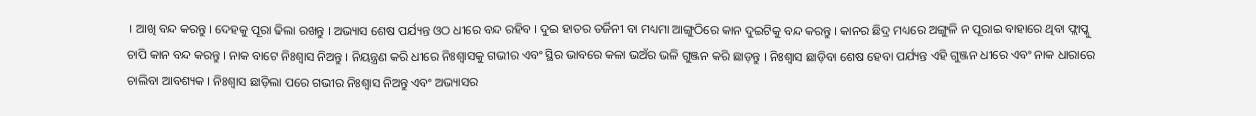। ଆଖି ବନ୍ଦ କରନ୍ତୁ । ଦେହକୁ ପୂରା ଢିଲା ରଖନ୍ତୁ । ଅଭ୍ୟାସ ଶେଷ ପର୍ଯ୍ୟନ୍ତ ଓଠ ଧୀରେ ବନ୍ଦ ରହିବ । ଦୁଇ ହାତର ତର୍ଜିନୀ ବା ମଧ୍ୟମା ଆଙ୍ଗୁଠିରେ କାନ ଦୁଇଟିକୁ ବନ୍ଦ କରନ୍ତୁ । କାନର ଛିଦ୍ର ମଧ୍ୟରେ ଅଙ୍ଗୁଳି ନ ପୂରାଇ ବାହାରେ ଥିବା ଫ୍ଲାପ୍କୁ ଚାପି କାନ ବନ୍ଦ କରନ୍ତୁ । ନାକ ବାଟେ ନିଃଶ୍ୱାସ ନିଅନ୍ତୁ । ନିୟନ୍ତ୍ରଣ କରି ଧୀରେ ନିଃଶ୍ୱାସକୁ ଗଭୀର ଏବଂ ସ୍ଥିର ଭାବରେ କଳା ଭଅଁର ଭଳି ଗୁଞ୍ଜନ କରି ଛାଡ଼ନ୍ତୁ । ନିଃଶ୍ୱାସ ଛାଡ଼ିବା ଶେଷ ହେବା ପର୍ଯ୍ୟନ୍ତ ଏହି ଗୁଞ୍ଜନ ଧୀରେ ଏବଂ ନାକ ଧାରାରେ ଚାଲିବା ଆବଶ୍ୟକ । ନିଃଶ୍ୱାସ ଛାଡ଼ିଲା ପରେ ଗଭୀର ନିଃଶ୍ୱାସ ନିଅନ୍ତୁ ଏବଂ ଅଭ୍ୟାସର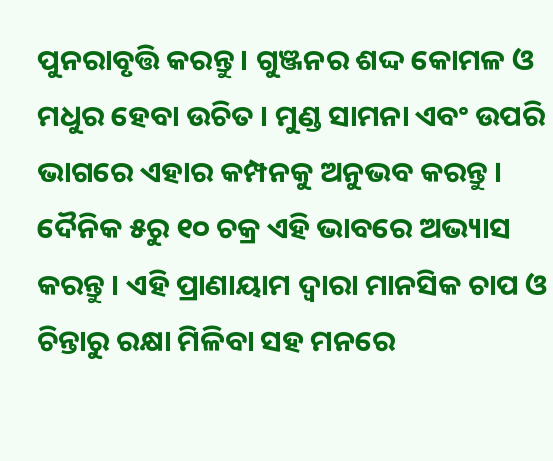ପୁନରାବୃତ୍ତି କରନ୍ତୁ । ଗୁଞ୍ଜନର ଶଦ୍ଦ କୋମଳ ଓ ମଧୁର ହେବା ଉଚିତ । ମୁଣ୍ଡ ସାମନା ଏବଂ ଉପରି ଭାଗରେ ଏହାର କମ୍ପନକୁ ଅନୁଭବ କରନ୍ତୁ । ଦୈନିକ ୫ରୁ ୧୦ ଚକ୍ର ଏହି ଭାବରେ ଅଭ୍ୟାସ କରନ୍ତୁ । ଏହି ପ୍ରାଣାୟାମ ଦ୍ୱାରା ମାନସିକ ଚାପ ଓ ଚିନ୍ତାରୁ ରକ୍ଷା ମିଳିବା ସହ ମନରେ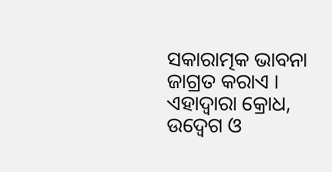ସକାରାତ୍ମକ ଭାବନା ଜାଗ୍ରତ କରାଏ । ଏହାଦ୍ୱାରା କ୍ରୋଧ, ଉଦ୍ବେଗ ଓ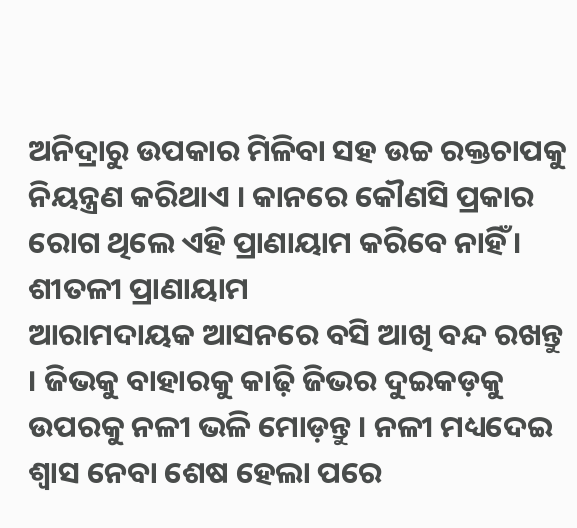ଅନିଦ୍ରାରୁ ଉପକାର ମିଳିବା ସହ ଉଚ୍ଚ ରକ୍ତଚାପକୁ ନିୟନ୍ତ୍ରଣ କରିଥାଏ । କାନରେ କୌଣସି ପ୍ରକାର ରୋଗ ଥିଲେ ଏହି ପ୍ରାଣାୟାମ କରିବେ ନାହିଁ ।
ଶୀତଳୀ ପ୍ରାଣାୟାମ
ଆରାମଦାୟକ ଆସନରେ ବସି ଆଖି ବନ୍ଦ ରଖନ୍ତୁ । ଜିଭକୁ ବାହାରକୁ କାଢ଼ି ଜିଭର ଦୁଇକଡ଼କୁ ଉପରକୁ ନଳୀ ଭଳି ମୋଡ଼ନ୍ତୁ । ନଳୀ ମଧ୍ୟଦେଇ ଶ୍ୱାସ ନେବା ଶେଷ ହେଲା ପରେ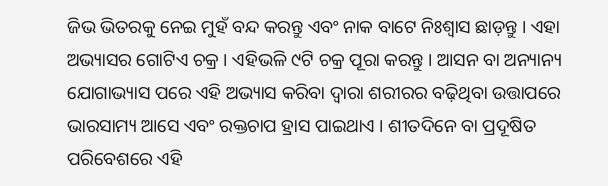ଜିଭ ଭିତରକୁ ନେଇ ମୁହଁ ବନ୍ଦ କରନ୍ତୁ ଏବଂ ନାକ ବାଟେ ନିଃଶ୍ୱାସ ଛାଡ଼ନ୍ତୁ । ଏହା ଅଭ୍ୟାସର ଗୋଟିଏ ଚକ୍ର । ଏହିଭଳି ୯ଟି ଚକ୍ର ପୂରା କରନ୍ତୁ । ଆସନ ବା ଅନ୍ୟାନ୍ୟ ଯୋଗାଭ୍ୟାସ ପରେ ଏହି ଅଭ୍ୟାସ କରିବା ଦ୍ୱାରା ଶରୀରର ବଢ଼ିଥିବା ଉତ୍ତାପରେ ଭାରସାମ୍ୟ ଆସେ ଏବଂ ରକ୍ତଚାପ ହ୍ରାସ ପାଇଥାଏ । ଶୀତଦିନେ ବା ପ୍ରଦୂଷିତ ପରିବେଶରେ ଏହି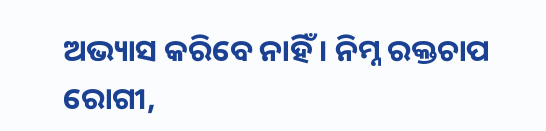ଅଭ୍ୟାସ କରିବେ ନାହିଁ । ନିମ୍ନ ରକ୍ତଚାପ ରୋଗୀ,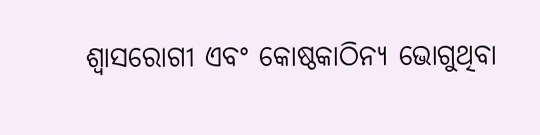ଶ୍ୱାସରୋଗୀ ଏବଂ କୋଷ୍ଠକାଠିନ୍ୟ ଭୋଗୁଥିବା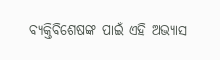ବ୍ୟକ୍ତିବିଶେଷଙ୍କ ପାଇଁ ଏହି ଅଭ୍ୟାସ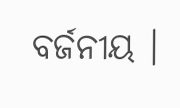ବର୍ଜନୀୟ ।